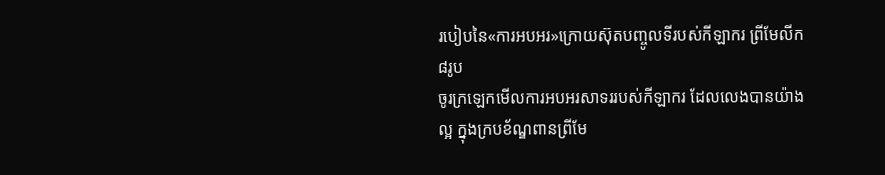របៀបនៃ«ការអបអរ»ក្រោយស៊ុតបញ្ចូលទីរបស់កីឡាករ ព្រីមែលីក៨រូប
ចូរក្រឡេកមើលការអបអរសាទររបស់កីឡាករ ដែលលេងបានយ៉ាងល្អ ក្នុងក្របខ័ណ្ឌពានព្រីមែ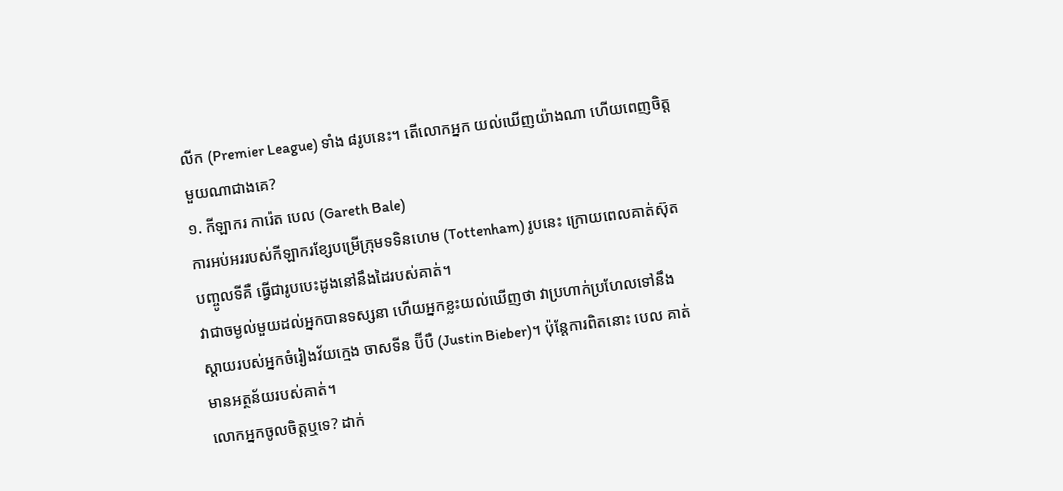លីក (Premier League) ទាំង ៨រូបនេះ។ តើលោកអ្នក យល់ឃើញយ៉ាងណា ហើយពេញចិត្តមួយណាជាងគេ?
១. កីឡាករ ការ៉េត បេល (Gareth Bale)
ការអប់អររបស់កីឡាករខ្សែបម្រើក្រុមទទិនហេម (Tottenham) រូបនេះ ក្រោយពេលគាត់ស៊ុតបញ្ចូលទីគឺ ធ្វើជារូបបេះដូងនៅនឹងដៃរបស់គាត់។
វាជាចម្ងល់មួយដល់អ្នកបានទស្សនា ហើយអ្នកខ្លះយល់ឃើញថា វាប្រហាក់ប្រហែលទៅនឹង ស្តាយរបស់អ្នកចំរៀងវ័យក្មេង ចាសទីន ប៊ីបឺ (Justin Bieber)។ ប៉ុន្តែការពិតនោះ បេល គាត់មានអត្ថន័យរបស់គាត់។
លោកអ្នកចូលចិត្តឬទេ? ដាក់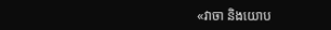«វាចា និងយោប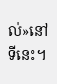ល់»នៅទីនេះ។